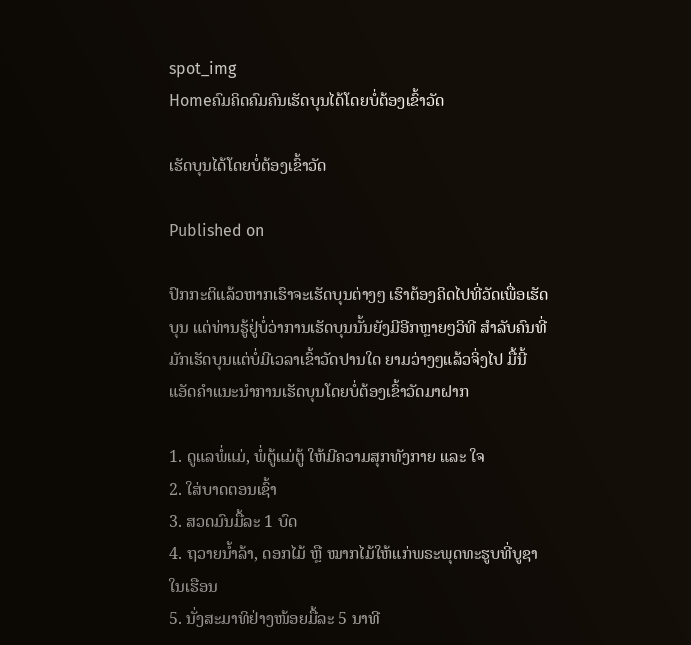spot_img
Homeຄົມຄິດຄົມຄົນເຮັດບຸນໄດ້ໂດຍບໍ່ຕ້ອງເຂົ້າວັດ

ເຮັດບຸນໄດ້ໂດຍບໍ່ຕ້ອງເຂົ້າວັດ

Published on

ປົກກະຕິແລ້ວຫາກເຮົາຈະເຮັດບຸນຕ່າງໆ ເຮົາຕ້ອງຄິດໄປທີ່ວັດເພື່ອເຮັດບຸນ ແຕ່ທ່ານຮູ້ຢູ່ບໍ່ວ່າການເຮັດບຸນນັ້ນຍັງມີອີກຫຼາຍໆວິທີ ສຳລັບຄົນທີ່ມັກເຮັດບຸນແຕ່ບໍ່ມີເວລາເຂົ້າວັດປານໃດ ຍາມວ່າງໆແລ້ວຈິ່ງໄປ ມື້ນີ້ແອັດຄຳແນະນຳການເຮັດບຸນໂດຍບໍ່ຕ້ອງເຂົ້າວັດມາຝາກ

1. ດູແລພໍ່ແມ່, ພໍ່ຕູ້ແມ່ຕູ້ ໃຫ້ມີຄວາມສຸກທັງກາຍ ແລະ ໃຈ
2. ໃສ່ບາດຕອນເຊົ້າ
3. ສວດມົນມື້ລະ 1 ບົດ
4. ຖວາຍນ້ຳລ້າ, ດອກໄມ້ ຫຼື ໝາກໄມ້ໃຫ້ແກ່ພຣະພຸດທະຮູບທີ່ບູຊາໃນເຮືອນ
5. ນັ່ງສະມາທິຢ່າງໜ້ອຍມື້ລະ 5 ນາທີ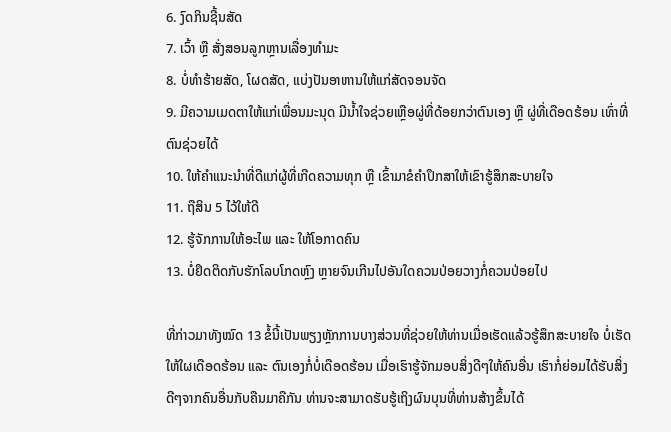6. ງົດກິນຊີ້ນສັດ
7. ເວົ້າ ຫຼື ສັ່ງສອນລູກຫຼານເລື່ອງທຳມະ
8. ບໍ່ທຳຮ້າຍສັດ, ໂຜດສັດ, ແບ່ງປັນອາຫານໃຫ້ແກ່ສັດຈອນຈັດ
9. ມີຄວາມເມດຕາໃຫ້ແກ່ເພື່ອນມະນຸດ ມີນ້ຳໃຈຊ່ວຍເຫຼືອຜູ່ທີ່ດ້ອຍກວ່າຕົນເອງ ຫຼື ຜູ່ທີ່ເດືອດຮ້ອນ ເທົ່າທີ່ຕົນຊ່ວຍໄດ້
10. ໃຫ້ຄຳແນະນຳທີ່ດີແກ່ຜູ້ທີ່ເກີດຄວາມທຸກ ຫຼື ເຂົ້າມາຂໍຄຳປຶກສາໃຫ້ເຂົາຮູ້ສຶກສະບາຍໃຈ
11. ຖືສິນ 5 ໄວ້ໃຫ້ດີ
12. ຮູ້ຈັກການໃຫ້ອະໄພ ແລະ ໃຫ້ໂອກາດຄົນ
13. ບໍ່ຢຶດຕິດກັບຮັກໂລບໂກດຫຼົງ ຫຼາຍຈົນເກີນໄປອັນໃດຄວນປ່ອຍວາງກໍ່ຄວນປ່ອຍໄປ

ທີ່ກ່າວມາທັງໝົດ 13 ຂໍ້ນີ້ເປັນພຽງຫຼັກການບາງສ່ວນທີ່ຊ່ວຍໃຫ້ທ່ານເມື່ອເຮັດແລ້ວຮູ້ສຶກສະບາຍໃຈ ບໍ່ເຮັດໃຫ້ໃຜເດືອດຮ້ອນ ແລະ ຕົນເອງກໍ່ບໍ່ເດືອດຮ້ອນ ເມື່ອເຮົາຮູ້ຈັກມອບສິ່ງດີໆໃຫ້ຄົນອື່ນ ເຮົາກໍ່ຍ່ອມໄດ້ຮັບສິ່ງດີໆຈາກຄົນອື່ນກັບຄືນມາຄືກັນ ທ່ານຈະສາມາດຮັບຮູ້ເຖິງຜົນບຸນທີ່ທ່ານສ້າງຂຶ້ນໄດ້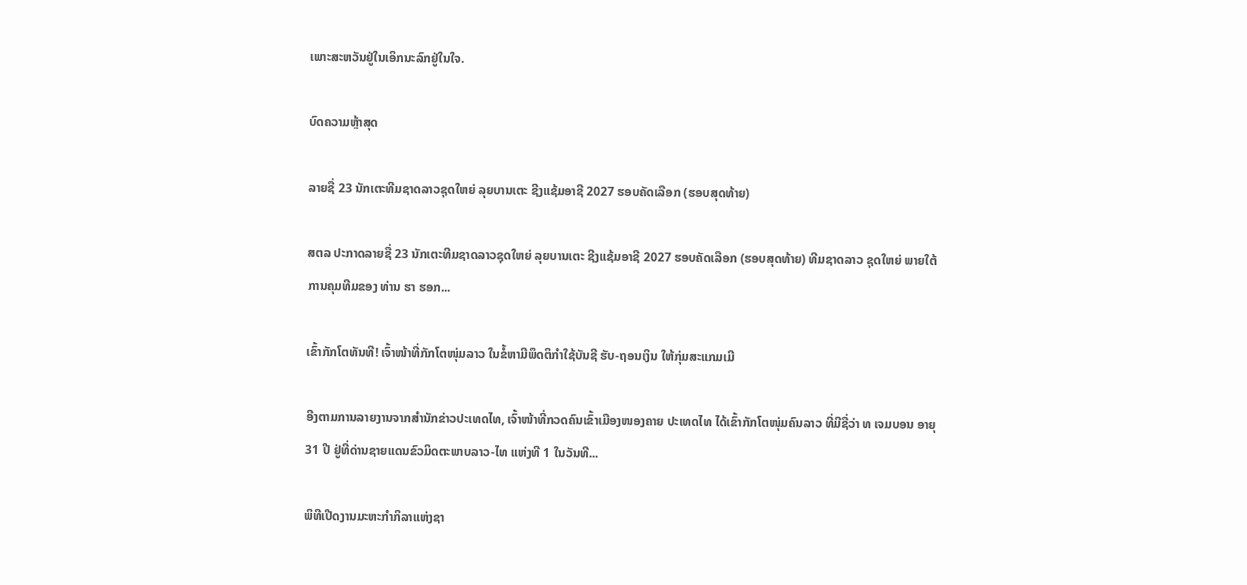ເພາະສະຫວັນຢູ່ໃນເອິກນະລົກຢູ່ໃນໃຈ.

ບົດຄວາມຫຼ້າສຸດ

ລາຍຊື່ 23 ນັກເຕະທີມຊາດລາວຊຸດໃຫຍ່ ລຸຍບານເຕະ ຊີງແຊ້ມອາຊີ 2027 ຮອບຄັດເລືອກ (ຮອບສຸດທ້າຍ)

ສຕລ ປະກາດລາຍຊື່ 23 ນັກເຕະທີມຊາດລາວຊຸດໃຫຍ່ ລຸຍບານເຕະ ຊີງແຊ້ມອາຊີ 2027 ຮອບຄັດເລືອກ (ຮອບສຸດທ້າຍ) ທີມຊາດລາວ ຊຸດໃຫຍ່ ພາຍໃຕ້ການຄຸມທີມຂອງ ທ່ານ ຮາ ຮອກ...

ເຂົ້າກັກໂຕທັນທີ! ເຈົ້າໜ້າທີ່ກັກໂຕໜຸ່ມລາວ ໃນຂໍ້ຫາມີພຶດຕິກຳໃຊ້ບັນຊີ ຮັບ-ຖອນເງິນ ໃຫ້ກຸ່ມສະແກມເມີ

ອີງຕາມການລາຍງານຈາກສຳນັກຂ່າວປະເທດໄທ, ເຈົ້າໜ້າທີ່ກວດຄົນເຂົ້າເມືອງໜອງຄາຍ ປະເທດໄທ ໄດ້ເຂົ້າກັກໂຕໜຸ່ມຄົນລາວ ທີ່ມີຊື່ວ່າ ທ ເຈມບອນ ອາຍຸ 31 ປີ ຢູ່ທີ່ດ່ານຊາຍແດນຂົວມິດຕະພາບລາວ-ໄທ ແຫ່ງທີ 1 ໃນວັນທີ...

ພິທີເປີດງານມະຫະກຳກິລາແຫ່ງຊາ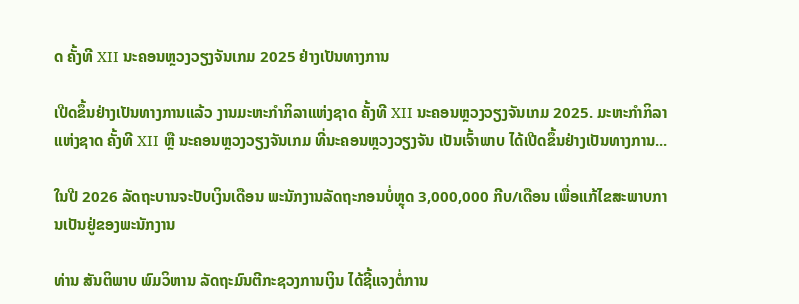ດ ຄັ້ງທີ XII ນະຄອນຫຼວງວຽງຈັນເກມ 2025 ຢ່າງເປັນທາງການ

ເປີດຂຶ້ນຢ່າງເປັນທາງການແລ້ວ ງານມະຫະກຳກິລາແຫ່ງຊາດ ຄັ້ງທີ XII ນະຄອນຫຼວງວຽງຈັນເກມ 2025. ມະຫະກຳກິລາ ແຫ່ງຊາດ ຄັ້ງທີ XII ຫຼື ນະຄອນຫຼວງວຽງຈັນເກມ ທີ່ນະຄອນຫຼວງວຽງຈັນ ເປັນເຈົ້າພາບ ໄດ້ເປີດຂຶ້ນຢ່າງເປັນທາງການ...

ໃນປີ 2026 ລັດຖະບານຈະປັບເງິນເດືອນ ພະນັກງານລັດຖະກອນບໍ່ຫຼຸດ 3,000,000 ກີບ/ເດືອນ ເພື່ອແກ້ໄຂສະພາບການເປັນຢູ່ຂອງພະນັກງານ

ທ່ານ ສັນຕິພາບ ພົມວິຫານ ລັດຖະມົນຕີກະຊວງການເງິນ ໄດ້ຊີ້ແຈງຕໍ່ການ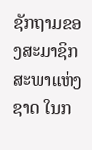ຊັກຖາມຂອງສະມາຊິກສະພາແຫ່ງຊາດ ໃນກ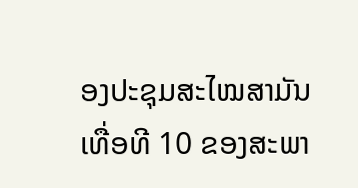ອງປະຊຸມສະໄໝສາມັນ ເທື່ອທີ 10 ຂອງສະພາ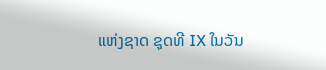ແຫ່ງຊາດ ຊຸດທີ IX ໃນວັນ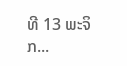ທີ 13 ພະຈິກ...